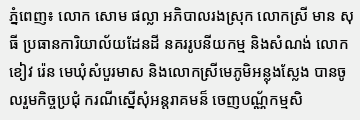ភ្នំពេញ៖ លោក សោម ផល្លា អភិបាលរងស្រុក លោកស្រី មាន សុធី ប្រធានការិយាល័យដែនដី នគររូបនីយកម្ម និងសំណង់ លោកខៀវ រ៉េន មេឃុំសំបួរមាស និងលោកស្រីមេភូមិអន្លុងស្លែង បានចូលរួមកិច្ចប្រជុំ ករណីស្នើសុំអន្តរាគមន៏ ចេញបណ្ណ័កម្មសិ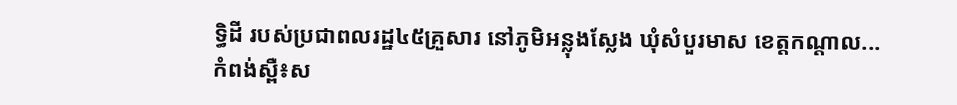ទ្ធិដី របស់ប្រជាពលរដ្ឋ៤៥គ្រួសារ នៅភូមិអន្លុងស្លែង ឃុំសំបួរមាស ខេត្តកណ្តាល...
កំពង់ស្ពឺ៖ស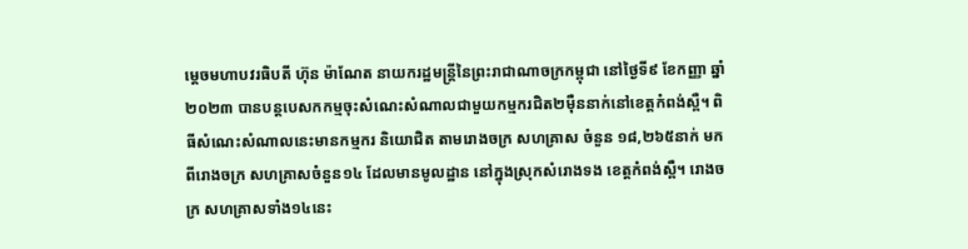ម្តេចមហាបវរធិបតី ហ៊ុន ម៉ាណែត នាយករដ្ឋមន្រ្តីនៃព្រះរាជាណាចក្រកម្ពុជា នៅថ្ងៃទី៩ ខែកញ្ញា ឆ្នាំ២០២៣ បានបន្តបេសកកម្មចុះសំណេះសំណាលជាមួយកម្មករជិត២ម៉ឺននាក់នៅខេត្តកំពង់ស្ពឺ។ ពិធីសំណេះសំណាលនេះមានកម្មករ និយោជិត តាមរោងចក្រ សហគ្រាស ចំនួន ១៨,២៦៥នាក់ មកពីរោងចក្រ សហគ្រាសចំនួន១៤ ដែលមានមូលដ្ឋាន នៅក្នុងស្រុកសំរោងទង ខេត្តកំពង់ស្ពឺ។ រោងចក្រ សហគ្រាសទាំង១៤នេះ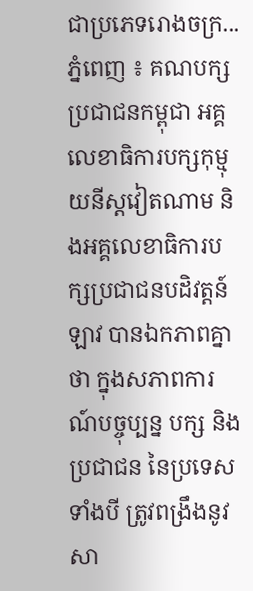ជាប្រភេទរោងចក្រ...
ភ្នំពេញ ៖ គណបក្សប្រជាជនកម្ពុជា អគ្គលេខាធិការបក្សកុម្មុយនីស្តវៀតណាម និងអគ្គលេខាធិការបក្សប្រជាជនបដិវត្តន៍ឡាវ បានឯកភាពគ្នាថា ក្នុងសភាពការណ៍បច្ចុប្បន្ន បក្ស និងប្រជាជន នៃប្រទេសទាំងបី ត្រូវពង្រឹងនូវសា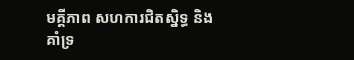មគ្គីភាព សហការជិតស្និទ្ធ និងគាំទ្រ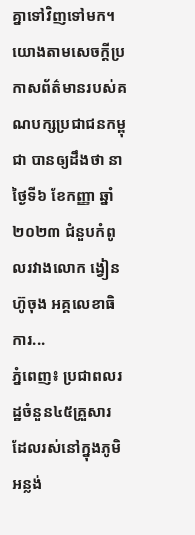គ្នាទៅវិញទៅមក។ យោងតាមសេចក្ដីប្រកាសព័ត៌មានរបស់គណបក្សប្រជាជនកម្ពុជា បានឲ្យដឹងថា នាថ្ងៃទី៦ ខែកញ្ញា ឆ្នាំ២០២៣ ជំនួបកំពូលរវាងលោក ង្វៀន ហ៊ូចុង អគ្គលេខាធិការ...
ភ្នំពេញ៖ ប្រជាពលរដ្ឋចំនួន៤៥គ្រួសារ ដែលរស់នៅក្នុងភូមិអន្លង់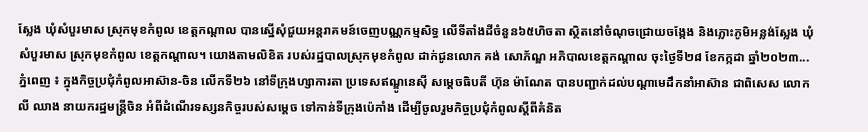ស្លែង ឃុំសំបួរមាស ស្រុកមុខកំពូល ខេត្តកណ្ដាល បានស្នើសុំជួយអន្តរាគមន៍ចេញបណ្ណកម្មសិទ្ធ លើទីតាំងដីចំនួន៦៥ហិចតា ស្ថិតនៅចំណុចជ្រោយចង្កែង និងភ្លោះភូមិអន្លង់ស្លែង ឃុំសំបួរមាស ស្រុកមុខកំពូល ខេត្តកណ្តាល។ យោងតាមលិខិត របស់រដ្ឋបាលស្រុកមុខកំពូល ដាក់ជូនលោក គង់ សោភ័ណ្ឌ អភិបាលខេត្តកណ្ដាល ចុះថ្ងៃទី២៨ ខែកក្កដា ឆ្នាំ២០២៣...
ភ្នំពេញ ៖ ក្នុងកិច្ចប្រជុំកំពូលអាស៊ាន-ចិន លើកទី២៦ នៅទីក្រុងហ្សាការតា ប្រទេសឥណ្ឌូនេស៊ី សម្តេចធិបតី ហ៊ុន ម៉ាណែត បានបញ្ជាក់ដល់បណ្តាមេដឹកនាំអាស៊ាន ជាពិសេស លោកលី ឈាង នាយករដ្ឋមន្ត្រីចិន អំពីដំណើរទស្សនកិច្ចរបស់សម្តេច ទៅកាន់ទីក្រុងប៉េកាំង ដើម្បីចូលរួមកិច្ចប្រជុំកំពូលស្តីពីគំនិត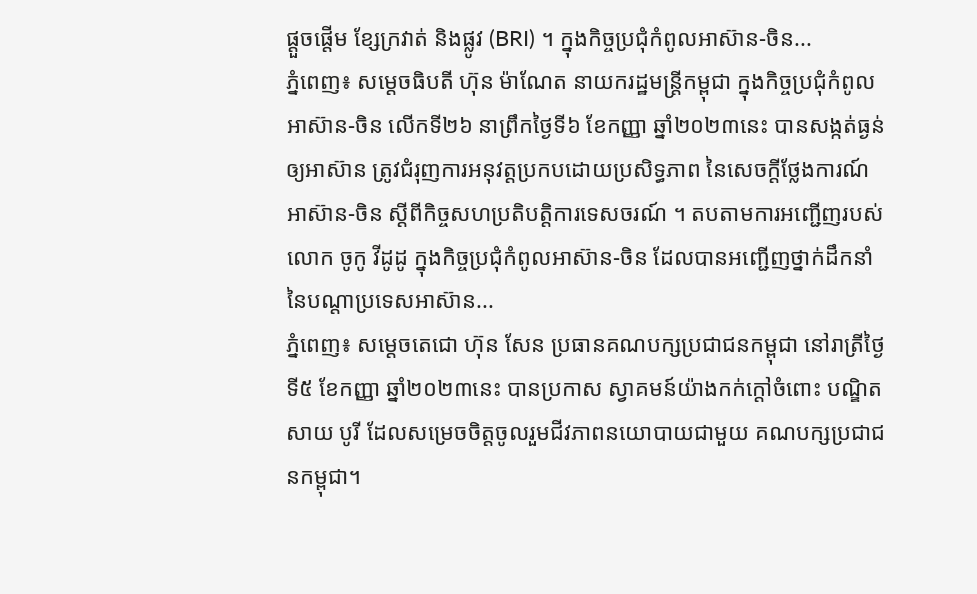ផ្តួចផ្តើម ខ្សែក្រវាត់ និងផ្លូវ (BRI) ។ ក្នុងកិច្ចប្រជុំកំពូលអាស៊ាន-ចិន...
ភ្នំពេញ៖ សម្តេចធិបតី ហ៊ុន ម៉ាណែត នាយករដ្ឋមន្ត្រីកម្ពុជា ក្នុងកិច្ចប្រជុំកំពូលអាស៊ាន-ចិន លើកទី២៦ នាព្រឹកថ្ងៃទី៦ ខែកញ្ញា ឆ្នាំ២០២៣នេះ បានសង្កត់ធ្ងន់ ឲ្យអាស៊ាន ត្រូវជំរុញការអនុវត្តប្រកបដោយប្រសិទ្ធភាព នៃសេចក្ដីថ្លែងការណ៍អាស៊ាន-ចិន ស្ដីពីកិច្ចសហប្រតិបត្តិការទេសចរណ៍ ។ តបតាមការអញ្ជើញរបស់លោក ចូកូ វីដូដូ ក្នុងកិច្ចប្រជុំកំពូលអាស៊ាន-ចិន ដែលបានអញ្ជើញថ្នាក់ដឹកនាំ នៃបណ្តាប្រទេសអាស៊ាន...
ភ្នំពេញ៖ សម្ដេចតេជោ ហ៊ុន សែន ប្រធានគណបក្សប្រជាជនកម្ពុជា នៅរាត្រីថ្ងៃទី៥ ខែកញ្ញា ឆ្នាំ២០២៣នេះ បានប្រកាស ស្វាគមន៍យ៉ាងកក់ក្តៅចំពោះ បណ្ឌិត សាយ បូរី ដែលសម្រេចចិត្តចូលរួមជីវភាពនយោបាយជាមួយ គណបក្សប្រជាជនកម្ពុជា។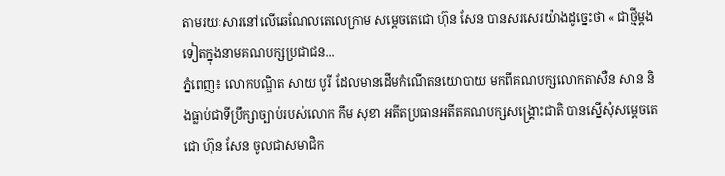តាមរយៈសារនៅលើឆេណែលតេលេក្រាម សម្ដេចតេជោ ហ៊ុន សែន បានសរសេរយ៉ាងដូច្នេះថា « ជាថ្មីម្តងទៀតក្នុងនាមគណបក្សប្រជាជន...
ភ្នំពេញ៖ លោកបណ្ឌិត សាយ បូរី ដែលមានដើមកំណើតនយោបាយ មកពីគណបក្សលោកតាសឺន សាន និងធ្លាប់ជាទីប្រឹក្សាច្បាប់របស់លោក កឹម សុខា អតីតប្រធានអតីតគណបក្សសង្គ្រោះជាតិ បានស្នើសុំសម្ដេចតេជោ ហ៊ុន សែន ចូលជាសមាជិក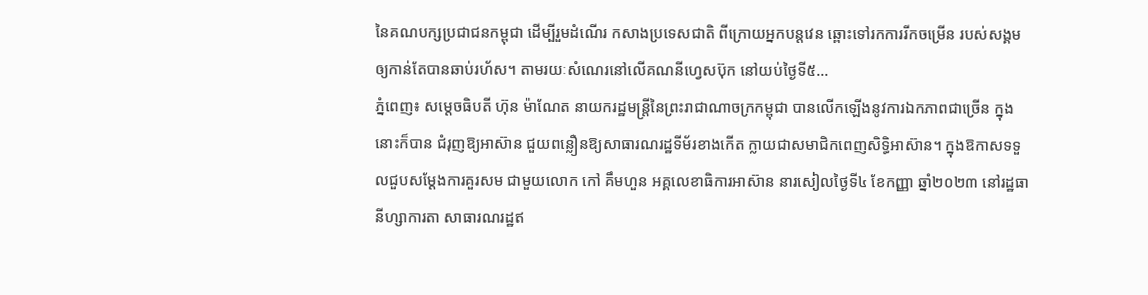នៃគណបក្សប្រជាជនកម្ពុជា ដើម្បីរួមដំណើរ កសាងប្រទេសជាតិ ពីក្រោយអ្នកបន្តវេន ឆ្ពោះទៅរកការរីកចម្រើន របស់សង្គមឲ្យកាន់តែបានឆាប់រហ័ស។ តាមរយៈសំណេរនៅលើគណនីហ្វេសប៊ុក នៅយប់ថ្ងៃទី៥...
ភ្នំពេញ៖ សម្តេចធិបតី ហ៊ុន ម៉ាណែត នាយករដ្ឋមន្ត្រីនៃព្រះរាជាណាចក្រកម្ពុជា បានលើកឡើងនូវការឯកភាពជាច្រើន ក្នុងនោះក៏បាន ជំរុញឱ្យអាស៊ាន ជួយពន្លឿនឱ្យសាធារណរដ្ឋទីម័រខាងកើត ក្លាយជាសមាជិកពេញសិទ្ធិអាស៊ាន។ ក្នុងឱកាសទទួលជួបសម្តែងការគួរសម ជាមួយលោក កៅ គឹមហួន អគ្គលេខាធិការអាស៊ាន នារសៀលថ្ងៃទី៤ ខែកញ្ញា ឆ្នាំ២០២៣ នៅរដ្ឋធានីហ្សាការតា សាធារណរដ្ឋឥ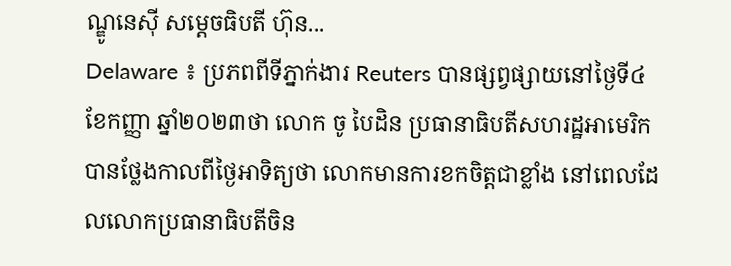ណ្ឌូនេស៊ី សម្តេចធិបតី ហ៊ុន...
Delaware ៖ ប្រភពពីទីភ្នាក់ងារ Reuters បានផ្សព្វផ្សាយនៅថ្ងៃទី៤ ខែកញ្ញា ឆ្នាំ២០២៣ថា លោក ចូ បៃដិន ប្រធានាធិបតីសហរដ្ឋអាមេរិក បានថ្លែងកាលពីថ្ងៃអាទិត្យថា លោកមានការខកចិត្តជាខ្លាំង នៅពេលដែលលោកប្រធានាធិបតីចិន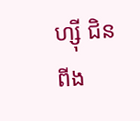ហ្ស៊ី ជិនពីង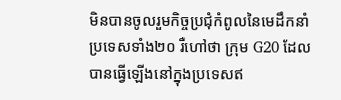មិនបានចូលរួមកិច្ចប្រជុំកំពូលនៃមេដឹកនាំប្រទេសទាំង២០ រឺហៅថា ក្រុម G20 ដែលបានធ្វើឡើងនៅក្នុងប្រទេសឥ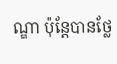ណ្ឌា ប៉ុន្តែបានថ្លែ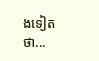ងទៀតថា...